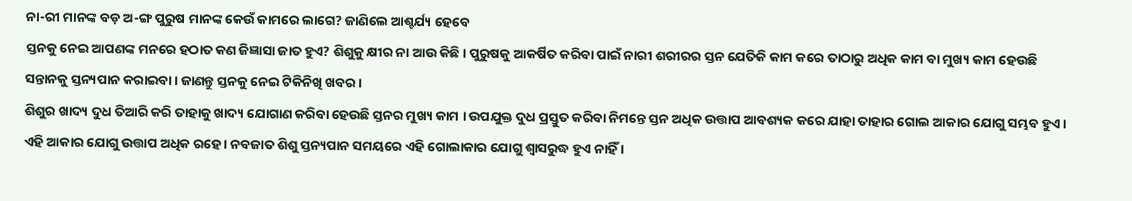ନା-ରୀ ମାନଙ୍କ ବଡ଼ ଅ-ଙ୍ଗ ପୁରୁଷ ମାନଙ୍କ କେଉଁ କାମରେ ଲାଗେ? ଜାଣିଲେ ଆଶ୍ଚର୍ଯ୍ୟ ହେବେ
ସ୍ତନକୁ ନେଇ ଆପଣଙ୍କ ମନରେ ହଠାତ କଣ ଜିଜ୍ଞାସା ଜାତ ହୁଏ? ଶିଶୁକୁ କ୍ଷୀର ନା ଆଉ କିଛି । ପୁରୁଷକୁ ଆକର୍ଷିତ କରିବା ପାଇଁ ନାରୀ ଶରୀରର ସ୍ତନ ଯେତିକି କାମ କରେ ତାଠାରୁ ଅଧିକ କାମ ବା ମୁଖ୍ୟ କାମ ହେଉଛି ସନ୍ତାନକୁ ସ୍ତନ୍ୟପାନ କରାଇବା । ଜାଣନ୍ତୁ ସ୍ତନକୁ ନେଇ ଟିକିନିଖି ଖବର।
ଶିଶୁର ଖାଦ୍ୟ ଦୁଧ ତିଆରି କରି ତାହାକୁ ଖାଦ୍ୟ ଯୋଗାଣ କରିବା ହେଉଛି ସ୍ତନର ମୁଖ୍ୟ କାମ । ଉପଯୁକ୍ତ ଦୁଧ ପ୍ରସ୍ତୁତ କରିବା ନିମନ୍ତେ ସ୍ତନ ଅଧିକ ଉତ୍ତାପ ଆବଶ୍ୟକ କରେ ଯାହା ତାହାର ଗୋଲ ଆକାର ଯୋଗୁ ସମ୍ଭବ ହୁଏ । ଏହି ଆକାର ଯୋଗୁ ଉତ୍ତାପ ଅଧିକ ରହେ । ନବଜାତ ଶିଶୁ ସ୍ତନ୍ୟପାନ ସମୟରେ ଏହି ଗୋଲାକାର ଯୋଗୁ ଶ୍ଵାସରୁଦ୍ଧ ହୁଏ ନାହିଁ ।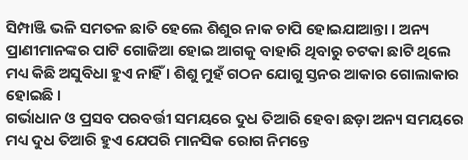ସିମ୍ପାଞ୍ଜି ଭଳି ସମତଳ ଛାତି ହେଲେ ଶିଶୁର ନାକ ଚାପି ହୋଇଯାଆନ୍ତା । ଅନ୍ୟ ପ୍ରାଣୀମାନଙ୍କର ପାଟି ଗୋଜିଆ ହୋଇ ଆଗକୁ ବାହାରି ଥିବାରୁ ଚଟକା ଛାଟି ଥିଲେ ମଧ୍ୟ କିଛି ଅସୁବିଧା ହୁଏ ନାହିଁ । ଶିଶୁ ମୁହଁ ଗଠନ ଯୋଗୁ ସ୍ତନର ଆକାର ଗୋଲାକାର ହୋଇଛି ।
ଗର୍ଭାଧାନ ଓ ପ୍ରସବ ପରବର୍ତ୍ତୀ ସମୟରେ ଦୁଧ ତିଆରି ହେବା ଛଡ଼ା ଅନ୍ୟ ସମୟରେ ମଧ୍ୟ ଦୁଧ ତିଆରି ହୁଏ ଯେପରି ମାନସିକ ରୋଗ ନିମନ୍ତେ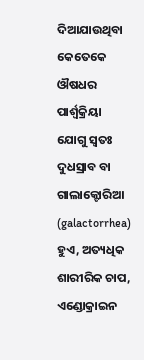ଦିଆଯାଉଥିବା କେତେକେ ଔଷଧର ପାର୍ଶ୍ଵକ୍ରିୟା ଯୋଗୁ ସ୍ଵତଃ ଦୁଧସ୍ରାବ ବା ଗାଲାକ୍ଟୋରିଆ (galactorrhea) ହୁଏ, ଅତ୍ୟଧିକ ଶାରୀରିକ ଚାପ, ଏଣ୍ଡୋକ୍ରାଇନ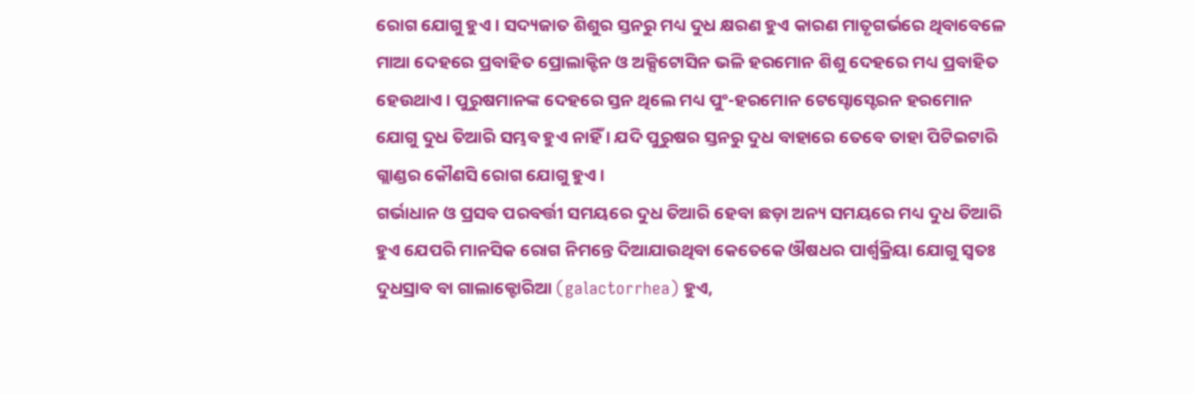ରୋଗ ଯୋଗୁ ହୁଏ । ସଦ୍ୟଜାତ ଶିଶୁର ସ୍ତନରୁ ମଧ୍ୟ ଦୁଧ କ୍ଷରଣ ହୁଏ କାରଣ ମାତୃଗର୍ଭରେ ଥିବାବେଳେ ମାଆ ଦେହରେ ପ୍ରବାହିତ ପ୍ରୋଲାକ୍ଟିନ ଓ ଅକ୍ସିଟୋସିନ ଭଳି ହରମୋନ ଶିଶୁ ଦେହରେ ମଧ୍ୟ ପ୍ରବାହିତ ହେଉଥାଏ । ପୁରୁଷମାନଙ୍କ ଦେହରେ ସ୍ତନ ଥିଲେ ମଧ୍ୟ ପୁଂ-ହରମୋନ ଟେସ୍ଟୋସ୍ଟେରନ ହରମୋନ ଯୋଗୁ ଦୁଧ ତିଆରି ସମ୍ଭବ ହୁଏ ନାହିଁ । ଯଦି ପୁରୁଷର ସ୍ତନରୁ ଦୁଧ ବାହାରେ ତେବେ ତାହା ପିଟିଇଟାରି ଗ୍ଲାଣ୍ଡର କୌଣସି ରୋଗ ଯୋଗୁ ହୁଏ ।
ଗର୍ଭାଧାନ ଓ ପ୍ରସବ ପରବର୍ତ୍ତୀ ସମୟରେ ଦୁଧ ତିଆରି ହେବା ଛଡ଼ା ଅନ୍ୟ ସମୟରେ ମଧ୍ୟ ଦୁଧ ତିଆରି ହୁଏ ଯେପରି ମାନସିକ ରୋଗ ନିମନ୍ତେ ଦିଆଯାଉଥିବା କେତେକେ ଔଷଧର ପାର୍ଶ୍ଵକ୍ରିୟା ଯୋଗୁ ସ୍ଵତଃ ଦୁଧସ୍ରାବ ବା ଗାଲାକ୍ଟୋରିଆ (galactorrhea) ହୁଏ,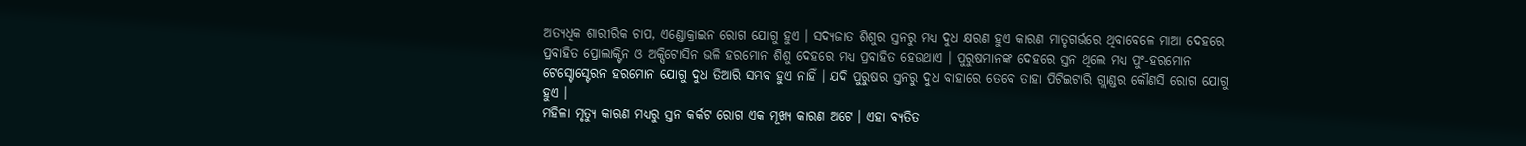ଅତ୍ୟଧିକ ଶାରୀରିକ ଚାପ, ଏଣ୍ଡୋକ୍ରାଇନ ରୋଗ ଯୋଗୁ ହୁଏ । ସଦ୍ୟଜାତ ଶିଶୁର ସ୍ତନରୁ ମଧ୍ୟ ଦୁଧ କ୍ଷରଣ ହୁଏ କାରଣ ମାତୃଗର୍ଭରେ ଥିବାବେଳେ ମାଆ ଦେହରେ ପ୍ରବାହିତ ପ୍ରୋଲାକ୍ଟିନ ଓ ଅକ୍ସିଟୋସିନ ଭଳି ହରମୋନ ଶିଶୁ ଦେହରେ ମଧ୍ୟ ପ୍ରବାହିତ ହେଉଥାଏ । ପୁରୁଷମାନଙ୍କ ଦେହରେ ସ୍ତନ ଥିଲେ ମଧ୍ୟ ପୁଂ-ହରମୋନ ଟେସ୍ଟୋସ୍ଟେରନ ହରମୋନ ଯୋଗୁ ଦୁଧ ତିଆରି ସମ୍ଭବ ହୁଏ ନାହିଁ । ଯଦି ପୁରୁଷର ସ୍ତନରୁ ଦୁଧ ବାହାରେ ତେବେ ତାହା ପିଟିଇଟାରି ଗ୍ଲାଣ୍ଡର କୌଣସି ରୋଗ ଯୋଗୁ ହୁଏ ।
ମହିଳା ମୃତ୍ୟୁ କାଋଣ ମଧ୍ୟରୁ ସ୍ତନ କର୍କଟ ରୋଗ ଏକ ମୂଖ୍ୟ କାରଣ ଅଟେ । ଏହା ବ୍ୟତିତ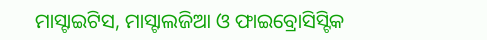ମାସ୍ଟାଇଟିସ, ମାସ୍ଟାଲଜିଆ ଓ ଫାଇବ୍ରୋସିସ୍ଟିକ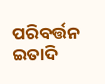ପରିବର୍ତ୍ତନ ଇତାଦି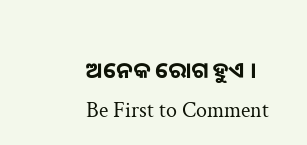ଅନେକ ରୋଗ ହୁଏ ।
Be First to Comment